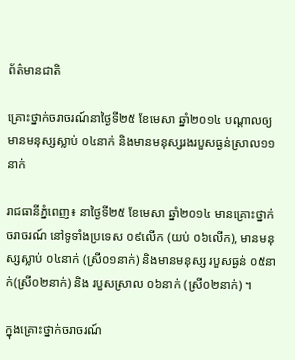ព័ត៌មានជាតិ

គ្រោះថ្នាក់ចរាចរណ៍នាថ្ងៃទី២៥ ខែមេសា ឆ្នាំ២០១៤ បណ្តាលឲ្យមានមនុស្សស្លាប់ ០៤នាក់ និងមានមនុស្សរងរបួសធ្ងន់ស្រាល១១នាក់

រាជធានីភ្នំពេញ៖ នាថ្ងៃទី២៥ ខែមេសា ឆ្នាំ២០១៤ មានគ្រោះថ្នាក់ចរាចរណ៍ នៅទូទាំងប្រទេស ០៩លើក (យប់ ០៦លើក), មានមនុស្សស្លាប់ ០៤នាក់ (ស្រី០១នាក់) និងមានមនុស្ស របួសធ្ងន់ ០៥នាក់(ស្រី០២នាក់) និង របួសស្រាល ០៦នាក់ (ស្រី០២នាក់) ។

ក្នុងគ្រោះថ្នាក់ចរាចរណ៍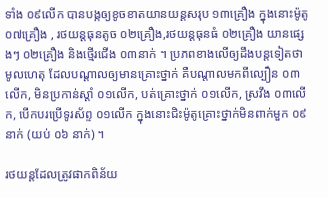ទាំង ០៩លើក បានបង្កឲ្យខូចខាតយានយន្តសរុប ១៣គ្រឿង ក្នុងនោះម៉ូតូ ០៧គ្រឿង , រថយន្តធុនតូច ០២គ្រឿង,រថយន្តធុនធំ ០២គ្រឿង យានផ្សេងៗ ០២គ្រឿង និងថ្មើរជើង ០៣នាក់ ។ ប្រភពខាងលើឲ្យដឹងបន្តទៀតថាមូលហេតុ ដែលបណ្តាលឲ្យមានគ្រោះថ្នាក់ គឺបណ្តាលមកពីល្បឿន ០៣លើក, មិនប្រកាន់ស្ដាំ ០១លើក, បត់គ្រោះថ្នាក់ ០១លើក, ស្រវឹង ០៣លើក, បើកបរប្រើទូរស័ព្ទ ០១លើក ក្នុងនោះជិះម៉ូតូគ្រោះថ្នាក់មិនពាក់មួក ០៩នាក់ (យប់ ០៦ នាក់) ។

រថយន្តដែលត្រូវផាកពិន័យ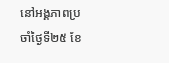នៅអង្គភាពប្រចាំថ្ងៃទី២៥ ខែ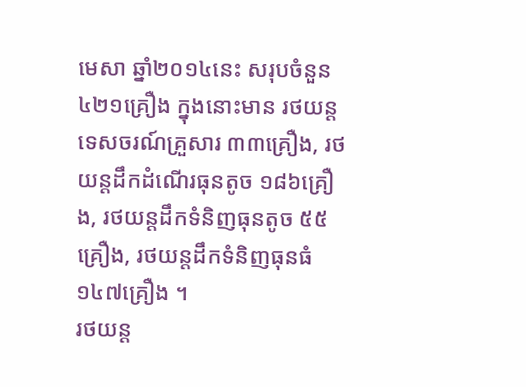មេសា ឆ្នាំ២០១៤នេះ សរុបចំនួន ៤២១គ្រឿង ក្នុងនោះមាន រថយន្តទេសចរណ៍គ្រួសារ ៣៣គ្រឿង, រថយន្តដឹកដំណើរធុនតូច ១៨៦គ្រឿង, រថយន្តដឹកទំនិញធុនតូច ៥៥គ្រឿង, រថយន្តដឹកទំនិញធុនធំ ១៤៧គ្រឿង ។
រថយន្ត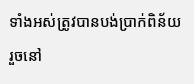ទាំងអស់ត្រូវបានបង់ប្រាក់ពិន័យរួចនៅ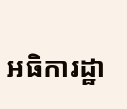អធិការដ្ឋា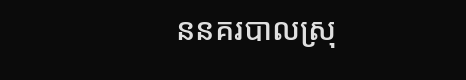ននគរបាលស្រុ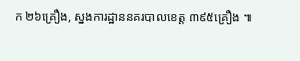ក ២៦គ្រឿង, ស្នងការដ្ឋាននគរបាលខេត្ត ៣៩៥គ្រឿង ៕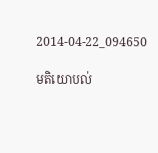2014-04-22_094650

មតិយោបល់